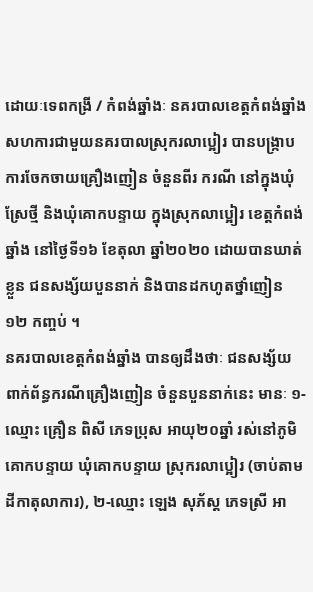ដោយៈទេពកង្រី / កំពង់ឆ្នាំងៈ នគរបាលខេត្តកំពង់ឆ្នាំង សហការជាមួយនគរបាលស្រុករលាប្អៀរ បានបង្ក្រាបការចែកចាយគ្រឿងញៀន ចំនួនពីរ ករណី នៅក្នុងឃុំស្រែថ្មី និងឃុំគោកបន្ទាយ ក្នុងស្រុកលាប្អៀរ ខេត្តកំពង់ឆ្នាំង នៅថ្ងៃទី១៦ ខែតុលា ឆ្នាំ២០២០ ដោយបានឃាត់ខ្លួន ជនសង្ស័យបួននាក់ និងបានដកហូតថ្នាំញៀន ១២ កញ្ចប់ ។
នគរបាលខេត្តកំពង់ឆ្នាំង បានឲ្យដឹងថាៈ ជនសង្ស័យ ពាក់ព័ន្ធករណីគ្រឿងញៀន ចំនួនបួននាក់នេះ មានៈ ១-ឈ្មោះ គ្រឿន ពិសី ភេទប្រុស អាយុ២០ឆ្នាំ រស់នៅភូមិគោកបន្ទាយ ឃុំគោកបន្ទាយ ស្រុករលាប្អៀរ (ចាប់តាមដីកាតុលាការ), ២-ឈ្មោះ ឡេង សុភ័ស្ត ភេទស្រី អា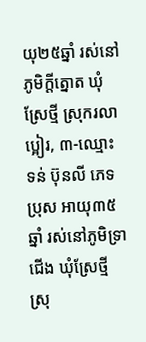យុ២៥ឆ្នាំ រស់នៅភូមិក្តីត្នោត ឃុំស្រែថ្មី ស្រុករលាប្អៀរ, ៣-ឈ្មោះ ទន់ ប៊ុនលី ភេទប្រុស អាយុ៣៥ឆ្នាំ រស់នៅភូមិទ្រាជើង ឃុំស្រែថ្មី ស្រុ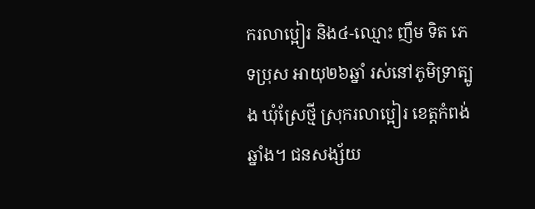ករលាប្អៀរ និង៤-ឈ្មោះ ញឹម ទិត ភេទប្រុស អាយុ២៦ឆ្នាំ រស់នៅភូមិទ្រាត្បូង ឃុំស្រែថ្មី ស្រុករលាប្អៀរ ខេត្តកំពង់ឆ្នាំង។ ជនសង្ស័យ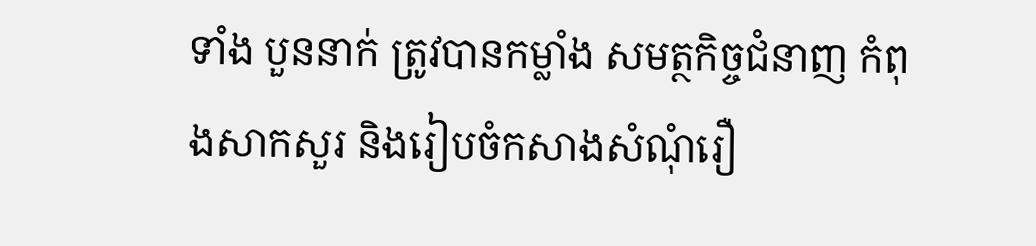ទាំង បួននាក់ ត្រូវបានកម្លាំង សមត្ថកិច្ចជំនាញ កំពុងសាកសួរ និងរៀបចំកសាងសំណុំរឿ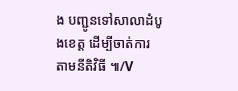ង បញ្ជូនទៅសាលាដំបូងខេត្ត ដើម្បីចាត់ការ តាមនីតិវិធី ៕/V